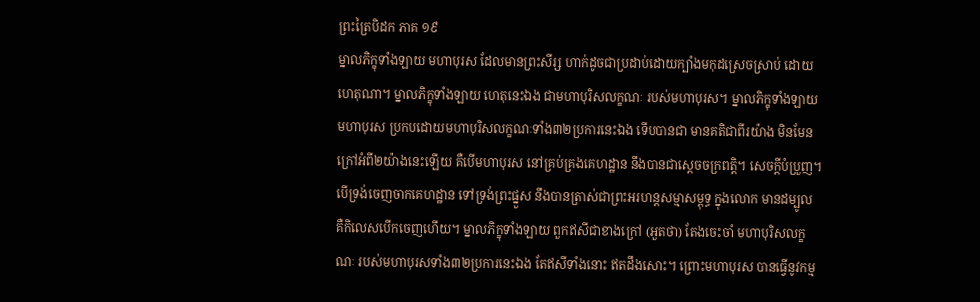ព្រះត្រៃបិដក ភាគ ១៩
ម្នាលភិក្ខុទាំងឡាយ មហាបុរស ដែលមានព្រះសីរ្ស ហាក់ដូចជាប្រដាប់ដោយក្បាំងមកុដស្រេចស្រាប់ ដោយហេតុណា។ ម្នាលភិក្ខុទាំងឡាយ ហេតុនេះឯង ជាមហាបុរិសលក្ខណៈ របស់មហាបុរស។ ម្នាលភិក្ខុទាំងឡាយ មហាបុរស ប្រកបដោយមហាបុរិសលក្ខណៈទាំង៣២ប្រការនេះឯង ទើបបានជា មានគតិជាពីរយ៉ាង មិនមែនក្រៅអំពី២យ៉ាងនេះឡើយ គឺបើមហាបុរស នៅគ្រប់គ្រងគេហដ្ឋាន នឹងបានជាស្តេចចក្រពត្តិ។ សេចក្តីបំប្រួញ។ បើទ្រង់ចេញចាកគេហដ្ឋាន ទៅទ្រង់ព្រះផ្នួស នឹងបានត្រាស់ជាព្រះអរហន្តសម្មាសម្ពុទ្ធ ក្នុងលោក មានដម្បូល គឺកិលេសបើកចេញហើយ។ ម្នាលភិក្ខុទាំងឡាយ ពួកឥសីជាខាងក្រៅ (អួតថា) តែងចេះចាំ មហាបុរិសលក្ខណៈ របស់មហាបុរសទាំង៣២ប្រការនេះឯង តែឥសីទាំងនោះ ឥតដឹងសោះ។ ព្រោះមហាបុរស បានធ្វើនូវកម្ម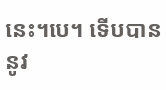នេះ។បេ។ ទើបបាននូវ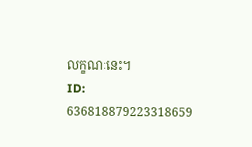លក្ខណៈនេះ។
ID: 636818879223318659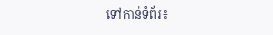ទៅកាន់ទំព័រ៖